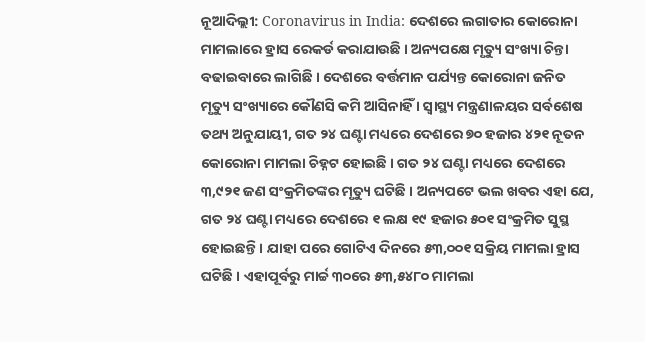ନୂଆଦିଲ୍ଲୀ: Coronavirus in India: ଦେଶରେ ଲଗାତାର କୋରୋନା ମାମଲାରେ ହ୍ରାସ ରେକର୍ଡ କରାଯାଉଛି । ଅନ୍ୟପକ୍ଷେ ମୃତ୍ୟୁ ସଂଖ୍ୟା ଚିନ୍ତା ବଢାଇବାରେ ଲାଗିଛି । ଦେଶରେ ବର୍ତ୍ତମାନ ପର୍ଯ୍ୟନ୍ତ କୋରୋନା ଜନିତ ମୃତ୍ୟୁ ସଂଖ୍ୟାରେ କୌଣସି କମି ଆସିନାହିଁ । ସ୍ୱାସ୍ଥ୍ୟ ମନ୍ତ୍ରଣାଳୟର ସର୍ବଶେଷ ତଥ୍ୟ ଅନୁଯାୟୀ, ଗତ ୨୪ ଘଣ୍ଟା ମଧ୍ୟରେ ଦେଶରେ ୭୦ ହଜାର ୪୨୧ ନୂତନ କୋରୋନା ମାମଲା ଚିହ୍ନଟ ହୋଇଛି । ଗତ ୨୪ ଘଣ୍ଟା ମଧ୍ୟରେ ଦେଶରେ ୩,୯୨୧ ଜଣ ସଂକ୍ରମିତଙ୍କର ମୃତ୍ୟୁ ଘଟିଛି । ଅନ୍ୟପଟେ ଭଲ ଖବର ଏହା ଯେ, ଗତ ୨୪ ଘଣ୍ଟା ମଧ୍ୟରେ ଦେଶରେ ୧ ଲକ୍ଷ ୧୯ ହଜାର ୫୦୧ ସଂକ୍ରମିତ ସୁସ୍ଥ ହୋଇଛନ୍ତି । ଯାହା ପରେ ଗୋଟିଏ ଦିନରେ ୫୩,୦୦୧ ସକ୍ରିୟ ମାମଲା ହ୍ରାସ ଘଟିଛି । ଏହାପୂର୍ବରୁ ମାର୍ଚ୍ଚ ୩୦ରେ ୫୩,୫୪୮୦ ମାମଲା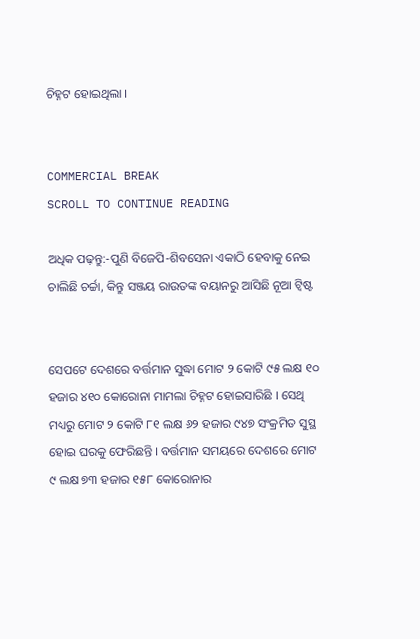ଚିହ୍ନଟ ହୋଇଥିଲା ।


COMMERCIAL BREAK
SCROLL TO CONTINUE READING

ଅଧିକ ପଢ଼ନ୍ତୁ:-ପୁଣି ବିଜେପି-ଶିବସେନା ଏକାଠି ହେବାକୁ ନେଇ ଚାଲିଛି ଚର୍ଚ୍ଚା, କିନ୍ତୁ ସଞ୍ଜୟ ରାଉତଙ୍କ ବୟାନରୁ ଆସିଛି ନୂଆ ଟ୍ୱିଷ୍ଟ


ସେପଟେ ଦେଶରେ ବର୍ତ୍ତମାନ ସୁଦ୍ଧା ମୋଟ ୨ କୋଟି ୯୫ ଲକ୍ଷ ୧୦ ହଜାର ୪୧୦ କୋରୋନା ମାମଲା ଚିହ୍ନଟ ହୋଇସାରିଛି । ସେଥି ମଧ୍ୟରୁ ମୋଟ ୨ କୋଟି ୮୧ ଲକ୍ଷ ୬୨ ହଜାର ୯୪୭ ସଂକ୍ରମିତ ସୁସ୍ଥ ହୋଇ ଘରକୁ ଫେରିଛନ୍ତି । ବର୍ତ୍ତମାନ ସମୟରେ ଦେଶରେ ମୋଟ ୯ ଲକ୍ଷ ୭୩ ହଜାର ୧୫୮ କୋରୋନାର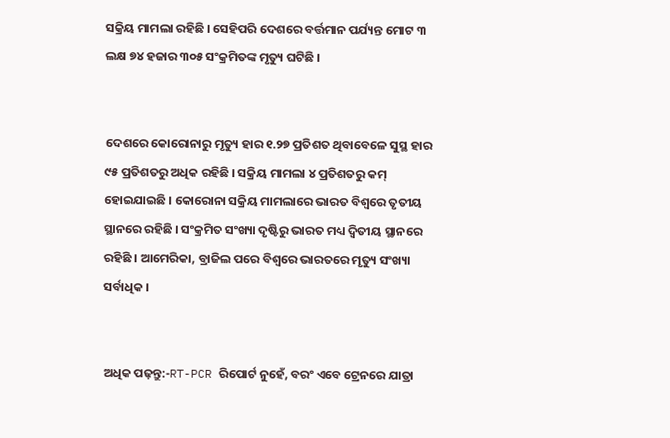ସକ୍ରିୟ ମାମଲା ରହିଛି । ସେହିପରି ଦେଶରେ ବର୍ତ୍ତମାନ ପର୍ଯ୍ୟନ୍ତ ମୋଟ ୩ ଲକ୍ଷ ୭୪ ହଜାର ୩୦୫ ସଂକ୍ରମିତଙ୍କ ମୃତ୍ୟୁ ଘଟିଛି ।


ଦେଶରେ କୋରୋନାରୁ ମୃତ୍ୟୁ ହାର ୧.୨୭ ପ୍ରତିଶତ ଥିବାବେଳେ ସୁସ୍ଥ ହାର ୯୫ ପ୍ରତିଶତରୁ ଅଧିକ ରହିଛି । ସକ୍ରିୟ ମାମଲା ୪ ପ୍ରତିଶତରୁ କମ୍ ହୋଇଯାଇଛି । କୋରୋନା ସକ୍ରିୟ ମାମଲାରେ ଭାରତ ବିଶ୍ୱରେ ତୃତୀୟ ସ୍ଥାନରେ ରହିଛି । ସଂକ୍ରମିତ ସଂଖ୍ୟା ଦୃଷ୍ଟିରୁ ଭାରତ ମଧ୍ୟ ଦ୍ୱିତୀୟ ସ୍ଥାନରେ ରହିଛି । ଆମେରିକା, ବ୍ରାଜିଲ ପରେ ବିଶ୍ୱରେ ଭାରତରେ ମୃତ୍ୟୁ ସଂଖ୍ୟା ସର୍ବାଧିକ ।


ଅଧିକ ପଢ଼ନ୍ତୁ:-RT-PCR ରିପୋର୍ଟ ନୁହେଁ, ବରଂ ଏବେ ଟ୍ରେନରେ ଯାତ୍ରା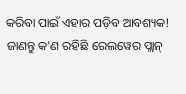କରିବା ପାଇଁ ଏହାର ପଡ଼ିବ ଆବଶ୍ୟକ! ଜାଣନ୍ତୁ କ'ଣ ରହିଛି ରେଲୱେର ପ୍ଲାନ୍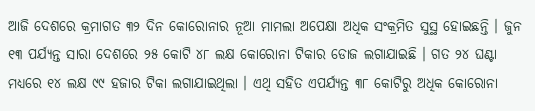ଆଜି ଦେଶରେ କ୍ରମାଗତ ୩୨ ଦିନ କୋରୋନାର ନୂଆ ମାମଲା ଅପେକ୍ଷା ଅଧିକ ସଂକ୍ରମିତ ସୁସ୍ଥ ହୋଇଛନ୍ତି । ଜୁନ ୧୩ ପର୍ଯ୍ୟନ୍ତ ସାରା ଦେଶରେ ୨୫ କୋଟି ୪୮ ଲକ୍ଷ କୋରୋନା ଟିକାର ଡୋଜ ଲଗାଯାଇଛି । ଗତ ୨୪ ଘଣ୍ଟା ମଧ୍ୟରେ ୧୪ ଲକ୍ଷ ୯୯ ହଜାର ଟିକା ଲଗାଯାଇଥିଲା । ଏଥି ସହିତ ଏପର୍ଯ୍ୟନ୍ତ ୩୮ କୋଟିରୁ ଅଧିକ କୋରୋନା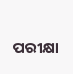ପରୀକ୍ଷା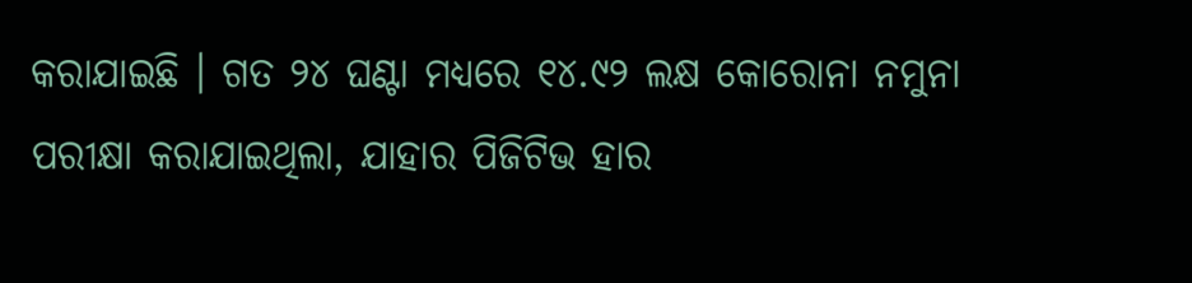କରାଯାଇଛି । ଗତ ୨୪ ଘଣ୍ଟା ମଧ୍ୟରେ ୧୪.୯୨ ଲକ୍ଷ କୋରୋନା ନମୁନା ପରୀକ୍ଷା କରାଯାଇଥିଲା, ଯାହାର ପିଜିଟିଭ ହାର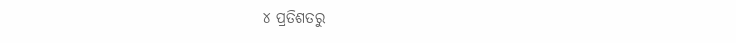୪ ପ୍ରତିଶତରୁ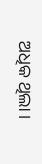ଅଧିକ ଥିଲା ।